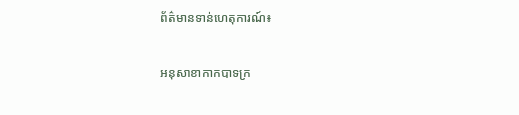ព័ត៌មានទាន់ហេតុការណ៍៖

អនុសាខាកាកបាទក្រ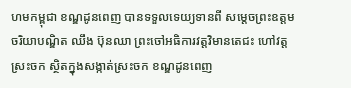ហមកម្ពុជា ខណ្ឌដូនពេញ បានទទួលទេយ្យទានពី សម្តេចព្រះឧត្តមចរិយាបណ្ឌិត ឈឹង ប៊ុនឈា ព្រះចៅអធិការវត្តវិមានតេជះ ហៅវត្តស្រះចក ស្ថិតក្នុងសង្កាត់ស្រះចក ខណ្ឌដូនពេញ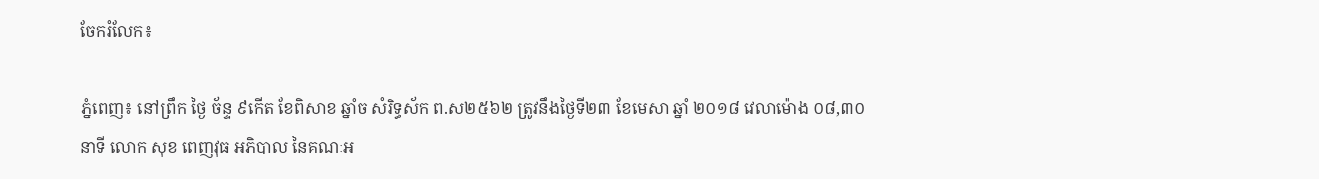ចែករំលែក៖

ភ្នំពេញ៖ នៅព្រឹក ថ្ងៃ ច័ន្ទ ៩កើត ខែពិសាខ ឆ្នាំច សំរិទ្ធស័ក ព.ស២៥៦២ ត្រូវនឹងថ្ងៃទី២៣ ខែមេសា ឆ្នាំ ២០១៨ វេលាម៉ោង ០៨,៣០នាទី លោក សុខ ពេញវុធ អភិបាល នៃគណៈអ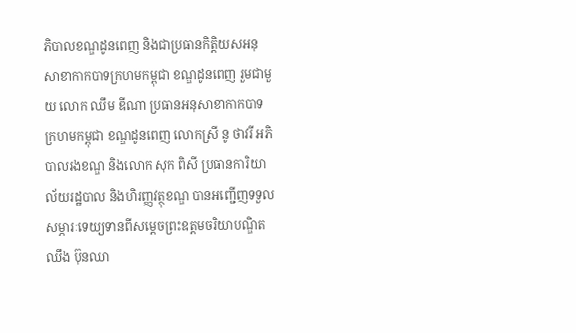ភិបាលខណ្ឌដូនពេញ និងជាប្រធានកិត្តិយសអនុសាខាកាកបាទក្រហមកម្ពុជា ខណ្ឌដូនពេញ រួមជាមួយ លោក ឈឹម ឌីណា ប្រធានអនុសាខាកាកបាទក្រហមកម្ពុជា ខណ្ឌដូនពេញ លោកស្រី នូ ថាវរី អភិបាលរងខណ្ឌ និងលោក សុក ពិសី ប្រធានការិយាល័យរដ្ឋបាល និងហិរញ្ញវត្ថុខណ្ឌ បានអញ្ជើញទទួលសម្ភារៈទេយ្យទានពីសម្តេចព្រះឧត្តមចរិយាបណ្ឌិត ឈឹង ប៊ុនឈា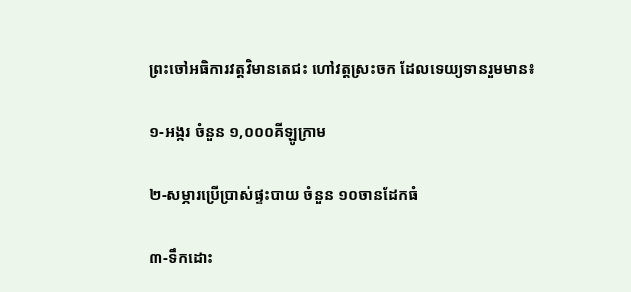ព្រះចៅអធិការវត្តវិមានតេជះ ហៅវត្តស្រះចក ដែលទេយ្យទានរួមមាន៖

១-អង្ករ ចំនួន ១,០០០គីឡូក្រាម

២-សម្ភារប្រើប្រាស់ផ្ទះបាយ ចំនួន ១០ចានដែកធំ

៣-ទឹកដោះ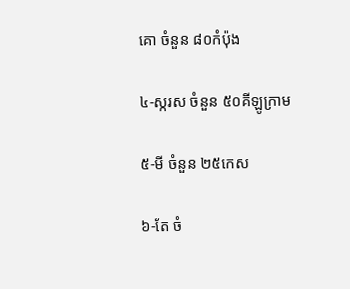គោ ចំនួន ៨០កំប៉ុង

៤-ស្ករស ចំនួន ៥០គីឡូក្រាម

៥-មី ចំនួន ២៥កេស

៦-តែ ចំ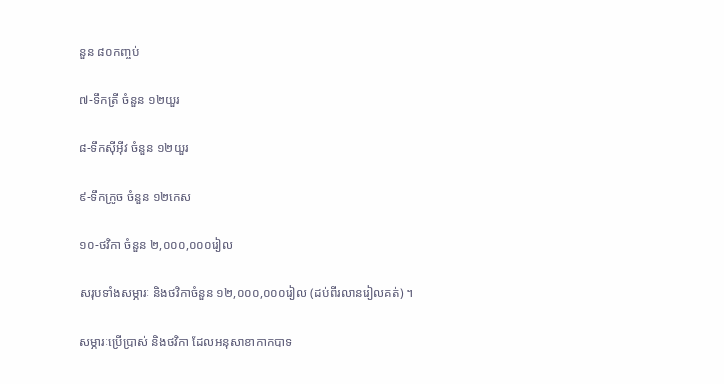នួន ៨០កញ្ចប់

៧-ទឹកត្រី ចំនួន ១២យួរ

៨-ទឹកស៊ីអ៊ីវ ចំនួន ១២យួរ

៩-ទឹកក្រូច ចំនួន ១២កេស

១០-ថវិកា ចំនួន ២,០០០,០០០រៀល

សរុបទាំងសម្ភារៈ និងថវិកាចំនួន ១២,០០០,០០០រៀល (ដប់ពីរលានរៀលគត់) ។

សម្ភារៈប្រើប្រាស់ និងថវិកា ដែលអនុសាខាកាកបាទ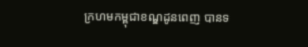ក្រហមកម្ពុជាខណ្ឌដូនពេញ បានទ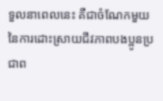ទួលនាពេលនេះ គឺជាចំណែកមួយ នៃការដោះស្រាយជីវភាពបងប្អូនប្រជាព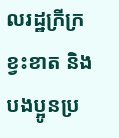លរដ្ឋក្រីក្រ ខ្វះខាត និងបងប្អូនប្រ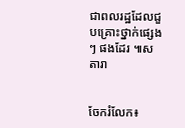ជាពលរដ្ឋដែលជួបគ្រោះថ្នាក់ផ្សេងៗ ផងដែរ ៕ស តារា


ចែករំលែក៖